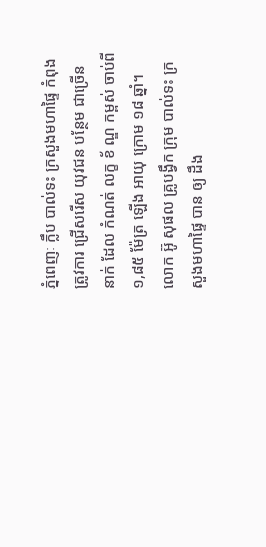ភ្នំពេញៈ ក្លឹប បាល់ទះ ក្រសួងមហាផ្ទៃ កំពុង ត្រូវការ ជ្រើសរើស យុវជន បន្ថែម ជាច្រើន នាក់ ដែល កំណត់ លក្ខ ខ័ ណ្ឌ កម្ពស់ ចាប់ពី ១,៨៥ ម៉ែត្រ ឡើង អាយុ ក្រោម ១៨ ឆ្នាំ។
លោក អ៊ូ សុផល គ្រូបង្វឹក ក្រុម បាល់ទះ ក្រសួងមហាផ្ទៃ បាន ឲ្យ ដឹង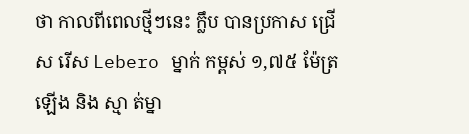ថា កាលពីពេលថ្មីៗនេះ ក្លឹប បានប្រកាស ជ្រើស រើស Lebero ម្នាក់ កម្ពស់ ១,៧៥ ម៉ែត្រ ឡើង និង ស្មា ត់ម្នា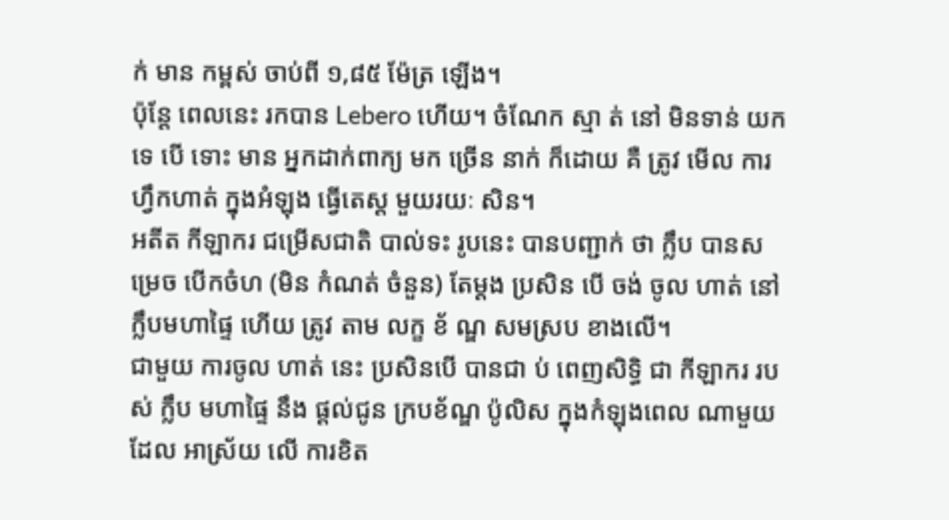ក់ មាន កម្ពស់ ចាប់ពី ១,៨៥ ម៉ែត្រ ឡើង។
ប៉ុន្តែ ពេលនេះ រកបាន Lebero ហើយ។ ចំណែក ស្មា ត់ នៅ មិនទាន់ យក ទេ បើ ទោះ មាន អ្នកដាក់ពាក្យ មក ច្រើន នាក់ ក៏ដោយ គឺ ត្រូវ មើល ការហ្វឹកហាត់ ក្នុងអំឡុង ធ្វើតេស្ត មួយរយៈ សិន។
អតីត កីឡាករ ជម្រើសជាតិ បាល់ទះ រូបនេះ បានបញ្ជាក់ ថា ក្លឹប បានសម្រេច បើកចំហ (មិន កំណត់ ចំនួន) តែម្ដង ប្រសិន បើ ចង់ ចូល ហាត់ នៅ ក្លឹបមហាផ្ទៃ ហើយ ត្រូវ តាម លក្ខ ខ័ ណ្ឌ សមស្រប ខាងលើ។
ជាមួយ ការចូល ហាត់ នេះ ប្រសិនបើ បានជា ប់ ពេញសិទ្ធិ ជា កីឡាករ របស់ ក្លឹប មហាផ្ទៃ នឹង ផ្ដល់ជូន ក្របខ័ណ្ឌ ប៉ូលិស ក្នុងកំឡុងពេល ណាមួយ ដែល អាស្រ័យ លើ ការខិត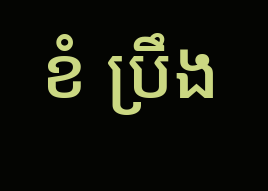ខំ ប្រឹង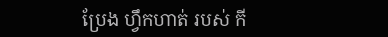ប្រែង ហ្វឹកហាត់ របស់ កី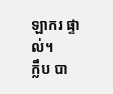ឡាករ ផ្ទាល់។
ក្លឹប បា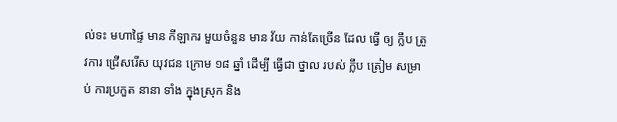ល់ទះ មហាផ្ទៃ មាន កីឡាករ មួយចំនួន មាន វ័យ កាន់តែច្រើន ដែល ធ្វើ ឲ្យ ក្លឹប ត្រូវការ ជ្រើសរើស យុវជន ក្រោម ១៨ ឆ្នាំ ដើម្បី ធ្វើជា ថ្នាល របស់ ក្លឹប ត្រៀម សម្រាប់ ការប្រកួត នានា ទាំង ក្នុងស្រុក និង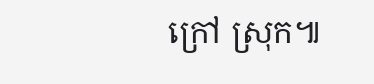ក្រៅ ស្រុក៕